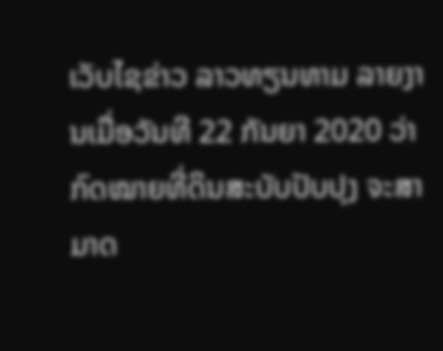ເວັບໄຊຂ່າວ ລາວທຽນທາມ ລາຍງານເມື່ອວັນທີ 22 ກັນຍາ 2020 ວ່າ ກົດໝາຍທີ່ດິນສະບັບປັບປຸງ ຈະສາມາດ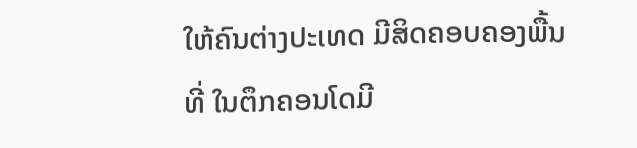ໃຫ້ຄົນຕ່າງປະເທດ ມີສິດຄອບຄອງພື້ນທີ່ ໃນຕຶກຄອນໂດມີ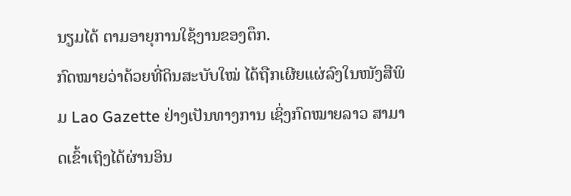ນຽມໄດ້ ຕາມອາຍຸການໃຊ້ງານຂອງຕຶກ.
ກົດໝາຍວ່າດ້ວຍທີ່ດິນສະບັບໃໝ່ ໄດ້ຖືກເຜີຍແຜ່ລົງໃນໜັງສືພິມ Lao Gazette ຢ່າງເປັນທາງການ ເຊິ່ງກົດໝາຍລາວ ສາມາດເຂົ້າເຖິງໄດ້ຜ່ານອິນ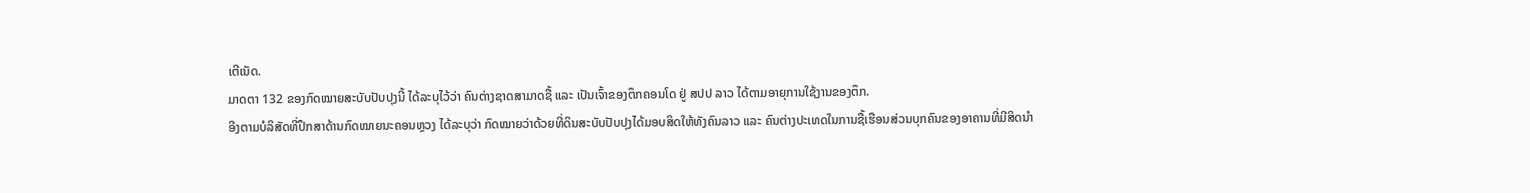ເຕີເນັດ.
ມາດຕາ 132 ຂອງກົດໝາຍສະບັບປັບປຸງນີ້ ໄດ້ລະບຸໄວ້ວ່າ ຄົນຕ່າງຊາດສາມາດຊື້ ແລະ ເປັນເຈົ້າຂອງຕຶກຄອນໂດ ຢູ່ ສປປ ລາວ ໄດ້ຕາມອາຍຸການໃຊ້ງານຂອງຕຶກ.
ອີງຕາມບໍລິສັດທີ່ປຶກສາດ້ານກົດໝາຍນະຄອນຫຼວງ ໄດ້ລະບຸວ່າ ກົດໝາຍວ່າດ້ວຍທີ່ດິນສະບັບປັບປຸງໄດ້ມອບສິດໃຫ້ທັງຄົນລາວ ແລະ ຄົນຕ່າງປະເທດໃນການຊື້ເຮືອນສ່ວນບຸກຄົນຂອງອາຄານທີ່ມີສິດນຳ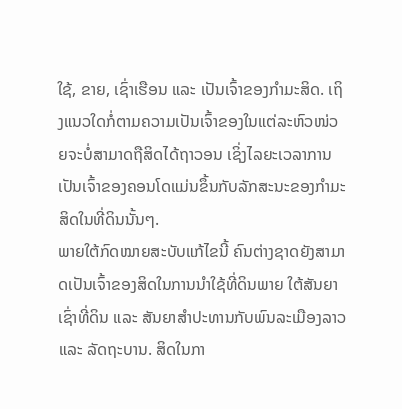ໃຊ້, ຂາຍ, ເຊົ່າເຮືອນ ແລະ ເປັນເຈົ້າຂອງກຳມະສິດ. ເຖິງແນວໃດກໍ່ຕາມຄວາມເປັນເຈົ້າຂອງໃນແຕ່ລະຫົວໜ່ວຍຈະບໍ່ສາມາດຖືສິດໄດ້ຖາວອນ ເຊິ່ງໄລຍະເວລາການເປັນເຈົ້າຂອງຄອນໂດແມ່ນຂຶ້ນກັບລັກສະນະຂອງກຳມະສິດໃນທີ່ດິນນັ້ນໆ.
ພາຍໃຕ້ກົດໝາຍສະບັບແກ້ໄຂນີ້ ຄົນຕ່າງຊາດຍັງສາມາດເປັນເຈົ້າຂອງສິດໃນການນຳໃຊ້ທີ່ດິນພາຍ ໃຕ້ສັນຍາເຊົ່າທີ່ດິນ ແລະ ສັນຍາສຳປະທານກັບພົນລະເມືອງລາວ ແລະ ລັດຖະບານ. ສິດໃນກາ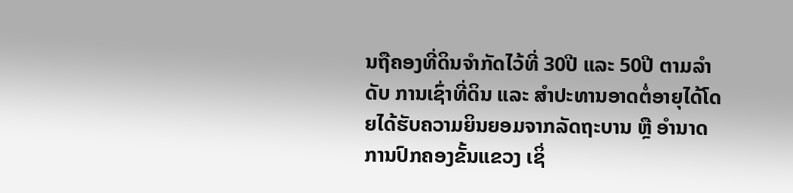ນຖືຄອງທີ່ດິນຈຳກັດໄວ້ທີ່ 30ປີ ແລະ 50ປີ ຕາມລຳດັບ ການເຊົ່າທີ່ດິນ ແລະ ສຳປະທານອາດຕໍ່ອາຍຸໄດ້ໂດຍໄດ້ຮັບຄວາມຍິນຍອມຈາກລັດຖະບານ ຫຼື ອຳນາດການປົກຄອງຂັ້ນແຂວງ ເຊິ່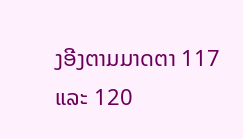ງອີງຕາມມາດຕາ 117 ແລະ 120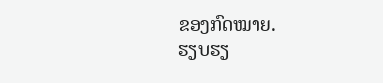ຂອງກົດໝາຍ.
ຮຽບຮຽ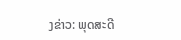ງຂ່າວ: ພຸດສະດີ